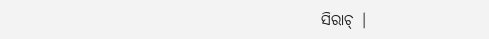ସିରାଚ୍ |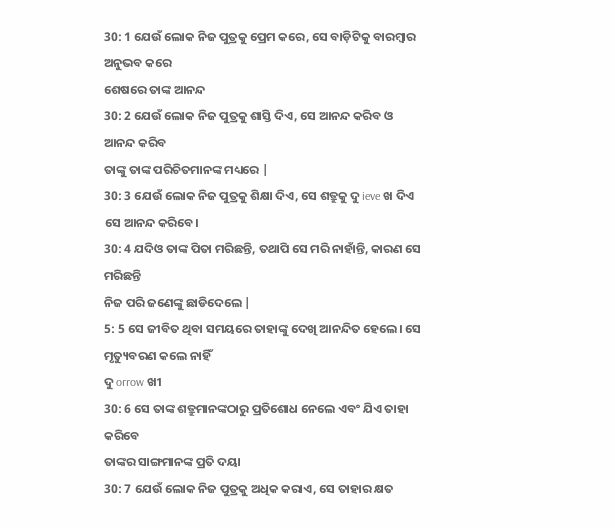30: 1 ଯେଉଁ ଲୋକ ନିଜ ପୁତ୍ରକୁ ପ୍ରେମ କରେ, ସେ ବାଡ଼ିଟିକୁ ବାରମ୍ବାର ଅନୁଭବ କରେ
ଶେଷରେ ତାଙ୍କ ଆନନ୍ଦ
30: 2 ଯେଉଁ ଲୋକ ନିଜ ପୁତ୍ରକୁ ଶାସ୍ତି ଦିଏ, ସେ ଆନନ୍ଦ କରିବ ଓ ଆନନ୍ଦ କରିବ
ତାଙ୍କୁ ତାଙ୍କ ପରିଚିତମାନଙ୍କ ମଧ୍ୟରେ |
30: 3 ଯେଉଁ ଲୋକ ନିଜ ପୁତ୍ରକୁ ଶିକ୍ଷା ଦିଏ, ସେ ଶତ୍ରୁକୁ ଦୁ ieve ଖ ଦିଏ
ସେ ଆନନ୍ଦ କରିବେ।
30: 4 ଯଦିଓ ତାଙ୍କ ପିତା ମରିଛନ୍ତି, ତଥାପି ସେ ମରି ନାହାଁନ୍ତି, କାରଣ ସେ ମରିଛନ୍ତି
ନିଜ ପରି ଜଣେଙ୍କୁ ଛାଡିଦେଲେ |
5: 5 ସେ ଜୀବିତ ଥିବା ସମୟରେ ତାହାଙ୍କୁ ଦେଖି ଆନନ୍ଦିତ ହେଲେ। ସେ ମୃତ୍ୟୁବରଣ କଲେ ନାହିଁ
ଦୁ orrow ଖୀ
30: 6 ସେ ତାଙ୍କ ଶତ୍ରୁମାନଙ୍କଠାରୁ ପ୍ରତିଶୋଧ ନେଲେ ଏବଂ ଯିଏ ତାହା କରିବେ
ତାଙ୍କର ସାଙ୍ଗମାନଙ୍କ ପ୍ରତି ଦୟା
30: 7 ଯେଉଁ ଲୋକ ନିଜ ପୁତ୍ରକୁ ଅଧିକ କରାଏ, ସେ ତାହାର କ୍ଷତ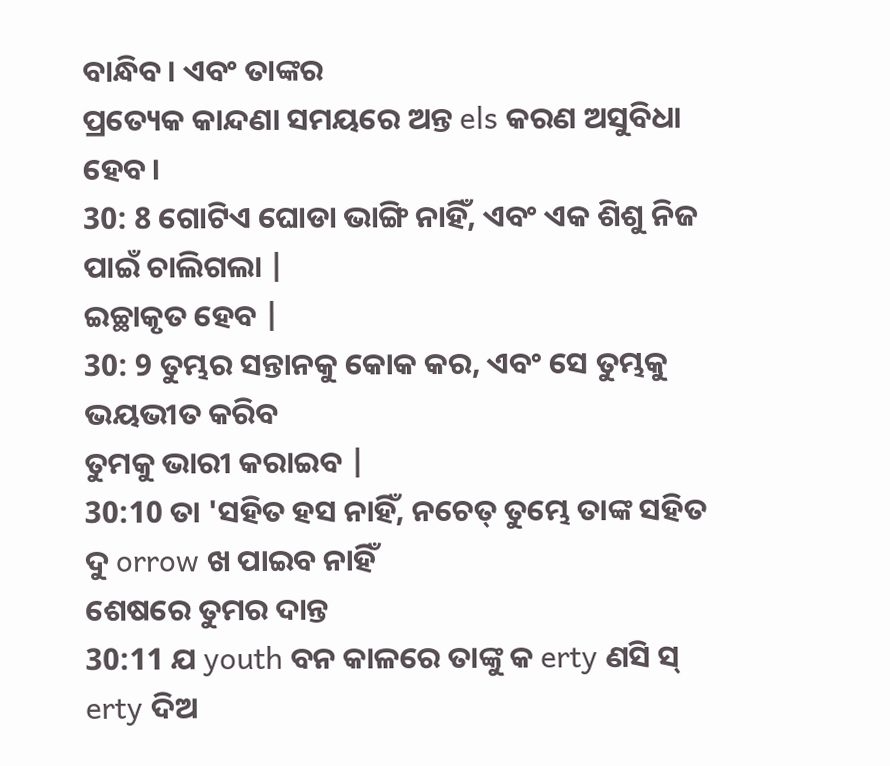ବାନ୍ଧିବ। ଏବଂ ତାଙ୍କର
ପ୍ରତ୍ୟେକ କାନ୍ଦଣା ସମୟରେ ଅନ୍ତ els କରଣ ଅସୁବିଧା ହେବ।
30: 8 ଗୋଟିଏ ଘୋଡା ଭାଙ୍ଗି ନାହିଁ, ଏବଂ ଏକ ଶିଶୁ ନିଜ ପାଇଁ ଚାଲିଗଲା |
ଇଚ୍ଛାକୃତ ହେବ |
30: 9 ତୁମ୍ଭର ସନ୍ତାନକୁ କୋକ କର, ଏବଂ ସେ ତୁମ୍ଭକୁ ଭୟଭୀତ କରିବ
ତୁମକୁ ଭାରୀ କରାଇବ |
30:10 ତା 'ସହିତ ହସ ନାହିଁ, ନଚେତ୍ ତୁମ୍ଭେ ତାଙ୍କ ସହିତ ଦୁ orrow ଖ ପାଇବ ନାହିଁ
ଶେଷରେ ତୁମର ଦାନ୍ତ
30:11 ଯ youth ବନ କାଳରେ ତାଙ୍କୁ କ erty ଣସି ସ୍ erty ଦିଅ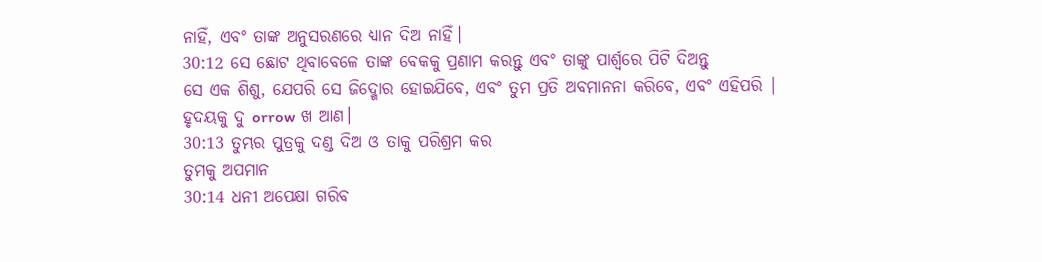ନାହିଁ, ଏବଂ ତାଙ୍କ ଅନୁସରଣରେ ଧ୍ୟାନ ଦିଅ ନାହିଁ।
30:12 ସେ ଛୋଟ ଥିବାବେଳେ ତାଙ୍କ ବେକକୁ ପ୍ରଣାମ କରନ୍ତୁ ଏବଂ ତାଙ୍କୁ ପାର୍ଶ୍ୱରେ ପିଟି ଦିଅନ୍ତୁ
ସେ ଏକ ଶିଶୁ, ଯେପରି ସେ ଜିଦ୍ଖୋର ହୋଇଯିବେ, ଏବଂ ତୁମ ପ୍ରତି ଅବମାନନା କରିବେ, ଏବଂ ଏହିପରି |
ହୃଦୟକୁ ଦୁ orrow ଖ ଆଣ।
30:13 ତୁମ୍ଭର ପୁତ୍ରକୁ ଦଣ୍ଡ ଦିଅ ଓ ତାକୁ ପରିଶ୍ରମ କର
ତୁମକୁ ଅପମାନ
30:14 ଧନୀ ଅପେକ୍ଷା ଗରିବ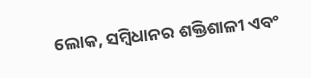ଲୋକ, ସମ୍ବିଧାନର ଶକ୍ତିଶାଳୀ ଏବଂ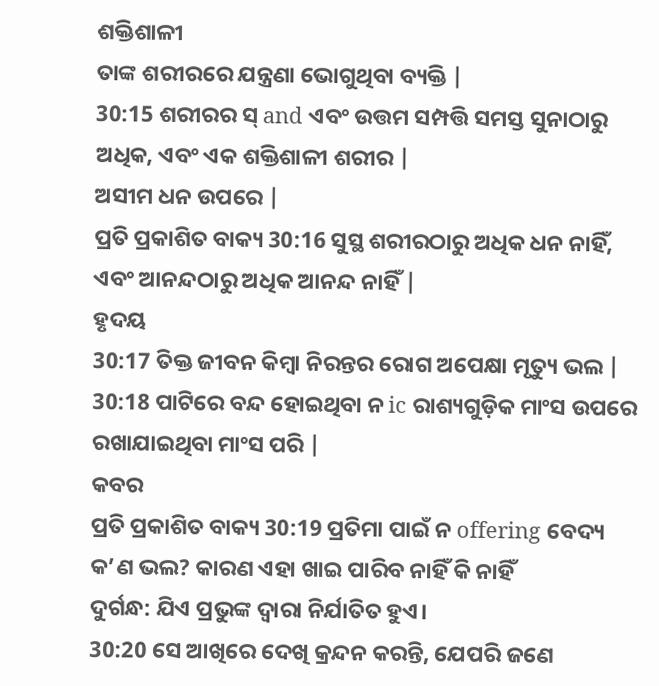ଶକ୍ତିଶାଳୀ
ତାଙ୍କ ଶରୀରରେ ଯନ୍ତ୍ରଣା ଭୋଗୁଥିବା ବ୍ୟକ୍ତି |
30:15 ଶରୀରର ସ୍ and ଏବଂ ଉତ୍ତମ ସମ୍ପତ୍ତି ସମସ୍ତ ସୁନାଠାରୁ ଅଧିକ, ଏବଂ ଏକ ଶକ୍ତିଶାଳୀ ଶରୀର |
ଅସୀମ ଧନ ଉପରେ |
ପ୍ରତି ପ୍ରକାଶିତ ବାକ୍ୟ 30:16 ସୁସ୍ଥ ଶରୀରଠାରୁ ଅଧିକ ଧନ ନାହିଁ, ଏବଂ ଆନନ୍ଦଠାରୁ ଅଧିକ ଆନନ୍ଦ ନାହିଁ |
ହୃଦୟ
30:17 ତିକ୍ତ ଜୀବନ କିମ୍ବା ନିରନ୍ତର ରୋଗ ଅପେକ୍ଷା ମୃତ୍ୟୁ ଭଲ |
30:18 ପାଟିରେ ବନ୍ଦ ହୋଇଥିବା ନ ic ରାଶ୍ୟଗୁଡ଼ିକ ମାଂସ ଉପରେ ରଖାଯାଇଥିବା ମାଂସ ପରି |
କବର
ପ୍ରତି ପ୍ରକାଶିତ ବାକ୍ୟ 30:19 ପ୍ରତିମା ପାଇଁ ନ offering ବେଦ୍ୟ କ’ଣ ଭଲ? କାରଣ ଏହା ଖାଇ ପାରିବ ନାହିଁ କି ନାହିଁ
ଦୁର୍ଗନ୍ଧ: ଯିଏ ପ୍ରଭୁଙ୍କ ଦ୍ୱାରା ନିର୍ଯାତିତ ହୁଏ।
30:20 ସେ ଆଖିରେ ଦେଖି କ୍ରନ୍ଦନ କରନ୍ତି, ଯେପରି ଜଣେ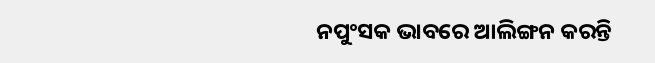ନପୁଂସକ ଭାବରେ ଆଲିଙ୍ଗନ କରନ୍ତି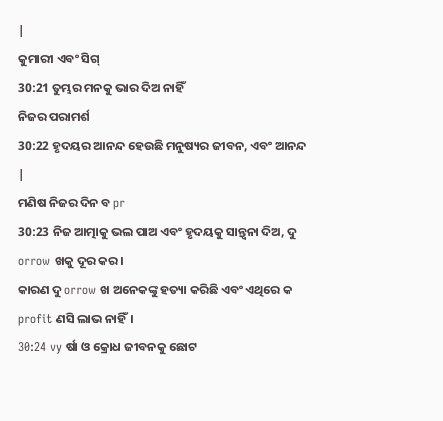|
କୁମାରୀ ଏବଂ ସିଗ୍
30:21 ତୁମ୍ଭର ମନକୁ ଭାର ଦିଅ ନାହିଁ
ନିଜର ପରାମର୍ଶ
30:22 ହୃଦୟର ଆନନ୍ଦ ହେଉଛି ମନୁଷ୍ୟର ଜୀବନ, ଏବଂ ଆନନ୍ଦ |
ମଣିଷ ନିଜର ଦିନ ବ pr
30:23 ନିଜ ଆତ୍ମାକୁ ଭଲ ପାଅ ଏବଂ ହୃଦୟକୁ ସାନ୍ତ୍ୱନା ଦିଅ, ଦୁ orrow ଖକୁ ଦୂର କର।
କାରଣ ଦୁ orrow ଖ ଅନେକଙ୍କୁ ହତ୍ୟା କରିଛି ଏବଂ ଏଥିରେ କ profit ଣସି ଲାଭ ନାହିଁ।
30:24 vy ର୍ଷା ଓ କ୍ରୋଧ ଜୀବନକୁ ଛୋଟ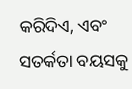କରିଦିଏ, ଏବଂ ସତର୍କତା ବୟସକୁ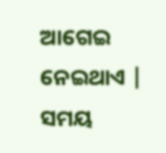ଆଗେଇ ନେଇଥାଏ |
ସମୟ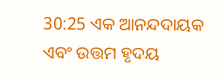30:25 ଏକ ଆନନ୍ଦଦାୟକ ଏବଂ ଉତ୍ତମ ହୃଦୟ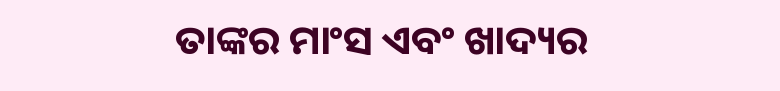ତାଙ୍କର ମାଂସ ଏବଂ ଖାଦ୍ୟର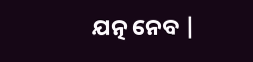ଯତ୍ନ ନେବ |